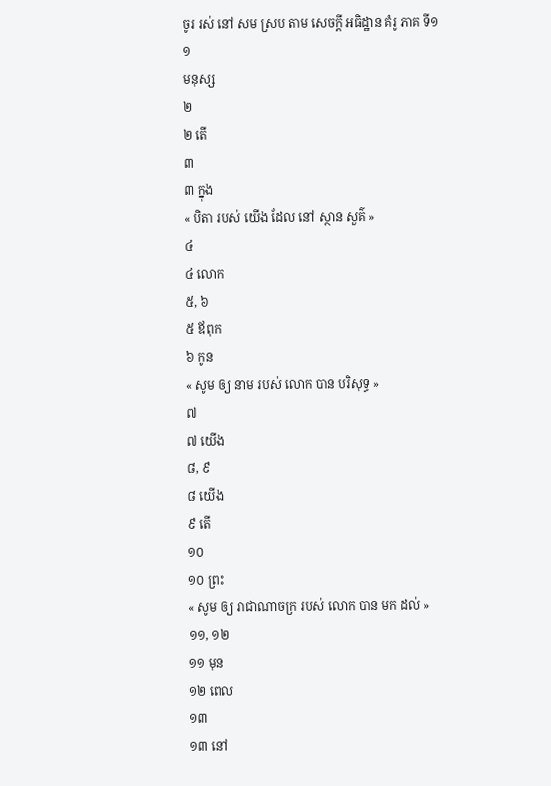ចូរ រស់ នៅ សម ស្រប តាម សេចក្ដី អធិដ្ឋាន គំរូ ភាគ ទី១
១
មនុស្ស
២
២ តើ
៣
៣ ក្នុង
« បិតា របស់ យើង ដែល នៅ ស្ថាន សួគ៌ »
៤
៤ លោក
៥, ៦
៥ ឪពុក
៦ កូន
« សូម ឲ្យ នាម របស់ លោក បាន បរិសុទ្ធ »
៧
៧ យើង
៨, ៩
៨ យើង
៩ តើ
១០
១០ ព្រះ
« សូម ឲ្យ រាជាណាចក្រ របស់ លោក បាន មក ដល់ »
១១, ១២
១១ មុន
១២ ពេល
១៣
១៣ នៅ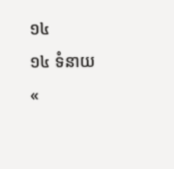១៤
១៤ ទំនាយ
«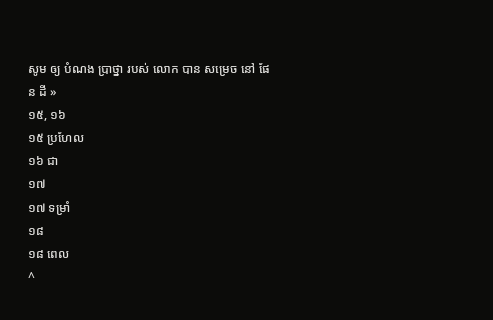សូម ឲ្យ បំណង ប្រាថ្នា របស់ លោក បាន សម្រេច នៅ ផែន ដី »
១៥, ១៦
១៥ ប្រហែល
១៦ ជា
១៧
១៧ ទម្រាំ
១៨
១៨ ពេល
^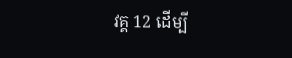វគ្គ 12 ដើម្បី